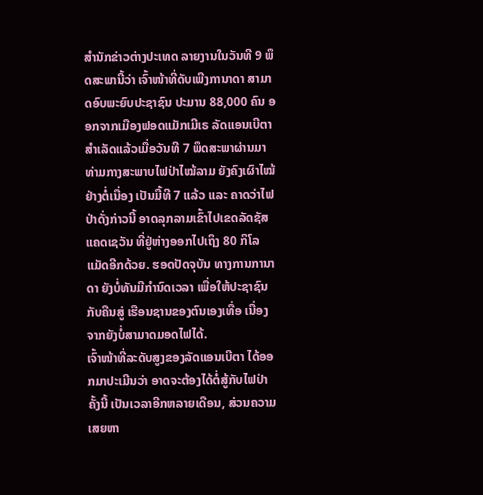ສຳນັກຂ່າວຕ່າງປະເທດ ລາຍງານໃນວັນທີ 9 ພຶດສະພານີ້ວ່າ ເຈົ້າໜ້າທີ່ດັບເພີງການາດາ ສາມາດອົບພະຍົບປະຊາຊົນ ປະມານ 88,000 ຄົນ ອອກຈາກເມືອງຟອດແມັກເມີເຣ ລັດແອນເບີຕາ ສຳເລັດແລ້ວເມື່ອວັນທີ 7 ພຶດສະພາຜ່ານມາ ທ່າມກາງສະພາບໄຟປ່າໄໝ້ລາມ ຍັງຄົງເຜົາໄໝ້ຢ່າງຕໍ່ເນື່ອງ ເປັນມື້ທີ 7 ແລ້ວ ແລະ ຄາດວ່າໄຟປ່າດັ່ງກ່າວນີ້ ອາດລຸກລາມເຂົ້າໄປເຂດລັດຊັສແຄດເຊວັນ ທີ່ຢູ່ຫ່າງອອກໄປເຖິງ 80 ກິໂລແມັດອີກດ້ວຍ. ຮອດປັດຈຸບັນ ທາງການການາດາ ຍັງບໍ່ທັນມີກຳນົດເວລາ ເພື່ອໃຫ້ປະຊາຊົນກັບຄືນສູ່ ເຮືອນຊານຂອງຕົນເອງເທື່ອ ເນື່ອງຈາກຍັງບໍ່ສາມາດມອດໄຟໄດ້.
ເຈົ້າໜ້າທີ່ລະດັບສູງຂອງລັດແອນເບີຕາ ໄດ້ອອກມາປະເມີນວ່າ ອາດຈະຕ້ອງໄດ້ຕໍ່ສູ້ກັບໄຟປ່າຄັ້ງນີ້ ເປັນເວລາອີກຫລາຍເດືອນ, ສ່ວນຄວາມເສຍຫາ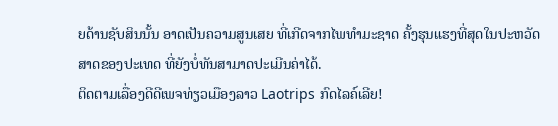ຍດ້ານຊັບສິນນັ້ນ ອາດເປັນຄວາມສູນເສຍ ທີ່ເກີດຈາກໄພທຳມະຊາດ ຄັ້ງຮຸນແຮງທີ່ສຸດໃນປະຫວັດສາດຂອງປະເທດ ທີ່ຍັງບໍ່ທັນສາມາດປະເມີນຄ່າໄດ້.
ຕິດຕາມເລື່ອງດີດີເພຈທ່ຽວເມືອງລາວ Laotrips ກົດໄລຄ໌ເລີຍ!